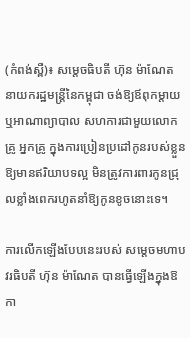(កំពង់ស្ពឺ)៖ សម្តេចធិបតី ហ៊ុន ម៉ាណែត នាយករដ្ឋមន្ត្រីនៃកម្ពុជា ចង់ឱ្យឪពុកម្តាយ ឬអាណាព្យាបាល សហការជាមួយលោកគ្រូ អ្នកគ្រូ ក្នុងការប្រៀនប្រដៅកូនរបស់ខ្លួន ឱ្យមានឥរិយាបទល្អ មិនត្រូវការពារកូនជ្រុលខ្លាំងពេករហូតនាំឱ្យកូនខូចនោះទេ។

ការលើកឡើងបែបនេះរបស់ សម្តេចមហាបវរធិបតី ហ៊ុន ម៉ាណែត បានធ្វើឡើងក្នុងឱកា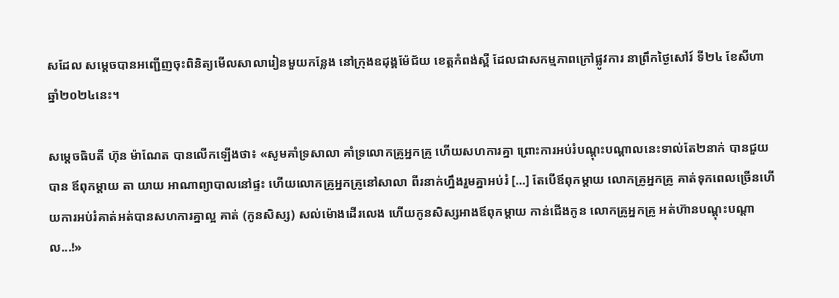សដែល សម្តេចបានអញ្ជើញចុះពិនិត្យមើលសាលារៀនមួយកន្លែង នៅក្រុងឧដុង្គម៉ែជ័យ ខេត្តកំពង់ស្ពឺ ដែលជាសកម្មភាពក្រៅផ្លូវការ នាព្រឹកថ្ងៃសៅរ៍ ទី២៤ ខែសីហា ឆ្នាំ២០២៤នេះ។

សម្តេចធិបតី ហ៊ុន ម៉ាណែត បានលើកឡើងថា៖ «សូមគាំទ្រសាលា គាំទ្រលោកគ្រូអ្នកគ្រូ ហើយសហការគ្នា ព្រោះការអប់រំបណ្តុះបណ្តាលនេះទាល់តែ២នាក់ បានជួយបាន ឪពុកម្តាយ តា យាយ អាណាព្យាបាលនៅផ្ទះ ហើយលោកគ្រូអ្នកគ្រូនៅសាលា ពីរនាក់ហ្នឹងរួមគ្នាអប់រំ […] តែបើឪពុកម្តាយ លោកគ្រូអ្នកគ្រូ គាត់ទុកពេលច្រើនហើយការអប់រំគាត់អត់បានសហការគ្នាល្អ គាត់ (កូនសិស្ស) សល់ម៉ោងដើរលេង ហើយកូនសិស្សអាងឪពុកម្តាយ កាន់ជើងកូន លោកគ្រូអ្នកគ្រូ អត់ហ៊ានបណ្តុះបណ្តាល...!»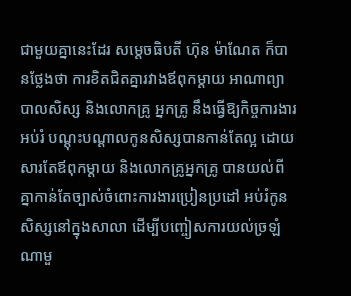ជាមួយគ្នានេះដែរ សម្តេចធិបតី ហ៊ុន ម៉ាណែត ក៏បានថ្លែងថា ការខិតជិតគ្នារវាងឪពុកម្តាយ អាណាព្យាបាលសិស្ស និងលោកគ្រូ អ្នកគ្រូ នឹងធ្វើឱ្យកិច្ចការងារអប់រំ បណ្តុះបណ្តាលកូនសិស្សបានកាន់តែល្អ ដោយសារតែឪពុកម្តាយ និងលោកគ្រូអ្នកគ្រូ បានយល់ពីគ្នាកាន់តែច្បាស់ចំពោះការងារប្រៀនប្រដៅ អប់រំកូនសិស្សនៅក្នុងសាលា ដើម្បីបញ្ចៀសការយល់ច្រឡំណាមួ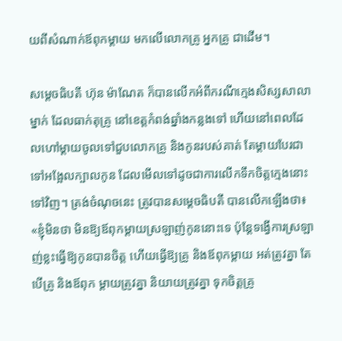យពីសំណាក់ឪពុកម្តាយ មកលើលោកគ្រូ អ្នកគ្រូ ជាដើម។

សម្តេចធិបតី ហ៊ុន ម៉ាណែត ក៏បានលើកអំពីករណីក្មេងសិស្សសាលាម្នាក់ ដែលធាក់តុគ្រូ នៅខេត្តកំពង់ឆ្នាំងកន្លងទៅ ហើយនៅពេលដែលហៅម្តាយចូលទៅជួបលោកគ្រូ និងកូនរបស់គាត់ តែម្តាយបែរជាទៅអង្អែលក្បាលកូន ដែលមើលទៅដូចជាការលើកទឹកចិត្តក្មេងនោះទៅវិញ។ ត្រង់ចំណុចនេះ ត្រូវបានសម្តេចធិបតី បានលើកឡើងថា៖ «ខ្ញុំមិនថា មិនឱ្យឪពុកម្តាយស្រឡាញ់កូននោះទេ ប៉ុន្តែទង្វើការស្រឡាញ់ខ្លះធ្វើឱ្យកូនបានចិត្ត ហើយធ្វើឱ្យគ្រូ និងឪពុកម្តាយ អត់ត្រូវគ្នា តែបើគ្រូ និងឪពុក ម្តាយត្រូវគ្នា និយាយត្រូវគ្នា ទុកចិត្តគ្រូ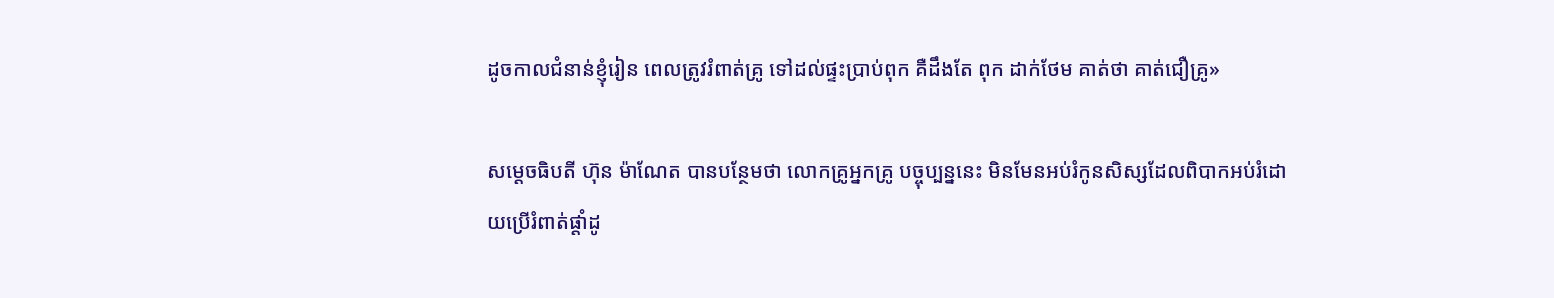ដូចកាលជំនាន់ខ្ញុំរៀន ពេលត្រូវរំពាត់គ្រូ ទៅដល់ផ្ទះប្រាប់ពុក គឺដឹងតែ ពុក ដាក់ថែម គាត់ថា គាត់ជឿគ្រូ»

សម្តេចធិបតី ហ៊ុន ម៉ាណែត បានបន្ថែមថា លោកគ្រូអ្នកគ្រូ បច្ចុប្បន្ននេះ មិនមែនអប់រំកូនសិស្សដែលពិបាកអប់រំដោយប្រើរំពាត់ផ្តាំដូ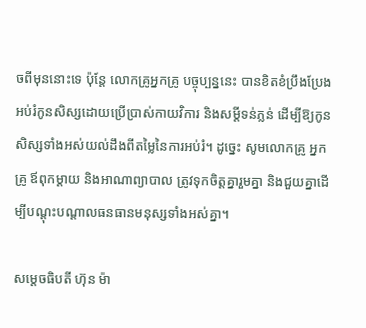ចពីមុននោះទេ ប៉ុន្តែ លោកគ្រូអ្នកគ្រូ បច្ចុប្បន្ននេះ បានខិតខំប្រឹងប្រែងអប់រំកូនសិស្សដោយប្រើប្រាស់កាយវិការ និងសម្តីទន់ភ្លន់ ដើម្បីឱ្យកូនសិស្សទាំងអស់យល់ដឹងពីតម្លៃនៃការអប់រំ។ ដូច្នេះ សូមលោកគ្រូ អ្នកគ្រូ ឪពុកម្តាយ និងអាណាព្យាបាល ត្រូវទុកចិត្តគ្នារួមគ្នា និងជួយគ្នាដើម្បីបណ្តុះបណ្តាលធនធានមនុស្សទាំងអស់គ្នា។

សម្តេចធិបតី ហ៊ុន ម៉ា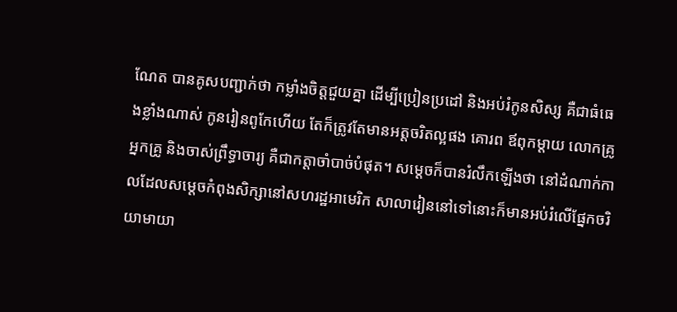ណែត បានគូសបញ្ជាក់ថា កម្លាំងចិត្តជួយគ្នា ដើម្បីប្រៀនប្រដៅ និងអប់រំកូនសិស្ស គឺជាធំធេងខ្លាំងណាស់ កូនរៀនពូកែហើយ តែក៏ត្រូវតែមានអត្តចរិតល្អផង គោរព ឪពុកម្តាយ លោកគ្រូ អ្នកគ្រូ និងចាស់ព្រឹទ្ធាចារ្យ គឺជាកត្តាចាំបាច់បំផុត។ សម្តេចក៏បានរំលឹកឡើងថា នៅដំណាក់កាលដែលសម្តេចកំពុងសិក្សានៅសហរដ្ឋអាមេរិក សាលារៀននៅទៅនោះក៏មានអប់រំលើផ្នែកចរិយាមាយា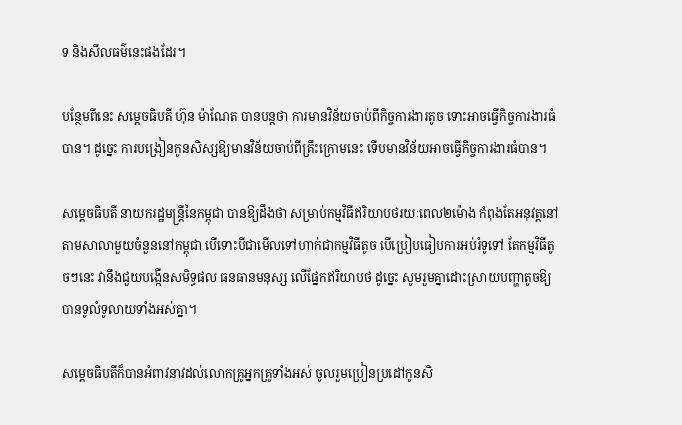ទ និងសីលធម៌នេះផងដែរ។

បន្ថែមពីនេះ សម្តេចធិបតី ហ៊ុន ម៉ាណែត បានបន្តថា ការមានវិន័យចាប់ពីកិច្ចការងារតូច ទោះអាចធ្វើកិច្ចការងារធំបាន។ ដូច្នេះ ការបង្រៀនកូនសិស្សឱ្យមានវិន័យចាប់ពីគ្រឹះក្រោមនេះ ទើបមានវិន័យអាចធ្វើកិច្ចការងារធំបាន។

សម្តេចធិបតី នាយករដ្ឋមន្ត្រីនៃកម្ពុជា បានឱ្យដឹងថា សម្រាប់កម្មវិធីឥរិយាបថរយៈពេល២ម៉ោង កំពុងតែអនុវត្តនៅតាមសាលាមួយចំនួននៅកម្ពុជា បើទោះបីជាមើលទៅហាក់ជាកម្មវិធីតូច បើប្រៀបធៀបការអប់រំទូទៅ តែកម្មវិធីតូចៗនេះ វានឹងជួយបង្កើនសមិទ្ធផល ធនធានមនុស្ស លើផ្នែកឥរិយាបថ ដូច្នេះ សូមរួមគ្នាដោះស្រាយបញ្ហាតូចឱ្យបានទូលំទូលាយទាំងអស់គ្នា។

សម្តេចធិបតីក៏បានអំពាវនាវដល់លោកគ្រូអ្នកគ្រូទាំងអស់ ចូលរួមប្រៀនប្រដៅកូនសិ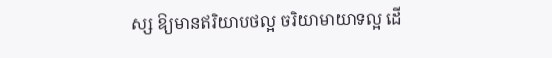ស្ស ឱ្យមានឥរិយាបថល្អ ចរិយាមាយាទល្អ ដើ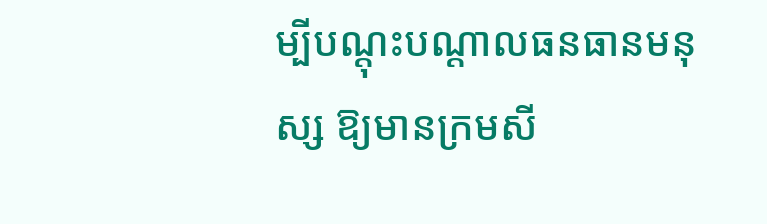ម្បីបណ្តុះបណ្តាលធនធានមនុស្ស ឱ្យមានក្រមសី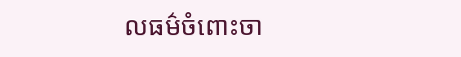លធម៌ចំពោះចា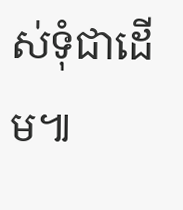ស់ទុំជាដើម៕